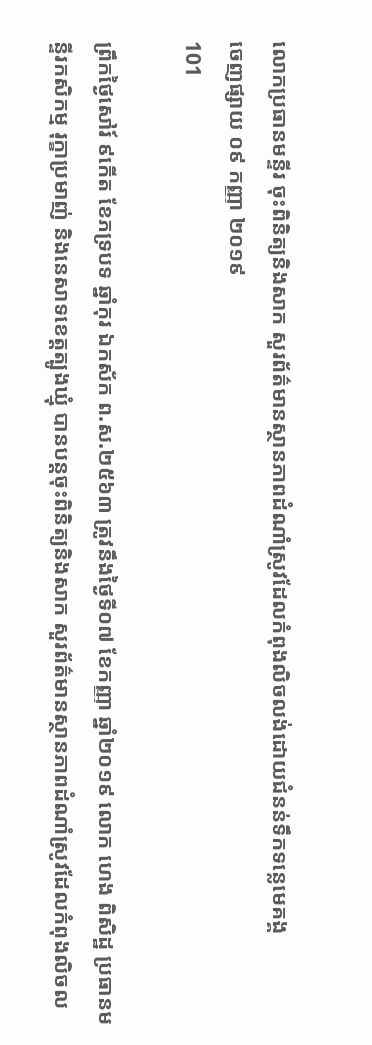លោកប្រធានមន្ទីរ ចុះពិនិត្យនិងសាក សួរព័ត៌មានស្ថានភាពដំណាំស្រូវដែលកំពុងលិចលង់ដោយជំនន់ទឹកទន្លេមេគង្គ
ចេញផ្សាយ ០៩ កញ្ញា ២០១៩
101

ព្រឹកថ្ងៃសៅរ៍ ៩កើត ខែភទ្របទ ឆ្នាំកុរ ឯកស័ក ព.ស.២៥៦៣ ត្រូវនឹងថ្ងៃទី០៧ ខែកញ្ញា ឆ្នាំ២០១៩ លោក ហេង ពិសិដ្ឋ ប្រធានមន្ទីរកសិកម្ម រុក្ខាប្រមាញ់ និងនេសាទខេត្តត្បូងឃ្មុំ បានបន្តចុះពិនិត្យនិងសាក សួរព័ត៌មានស្ថានភាពដំណាំស្រូវដែលកំពុងលិចល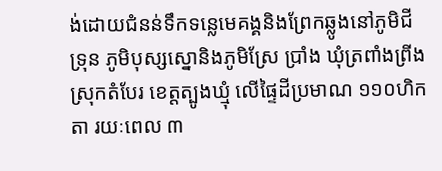ង់ដោយជំនន់ទឹកទន្លេមេគង្គនិងព្រែកឆ្លូងនៅភូមិជីទ្រុន ភូមិបុស្សស្នោនិងភូមិស្រែ ប្រាំង ឃុំត្រពាំងព្រីង ស្រុកតំបែរ ខេត្តត្បូងឃ្មុំ លើផ្ទៃដីប្រមាណ ១១០ហិកតា រយៈពេល ៣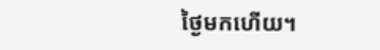ថ្ងៃមកហើយ។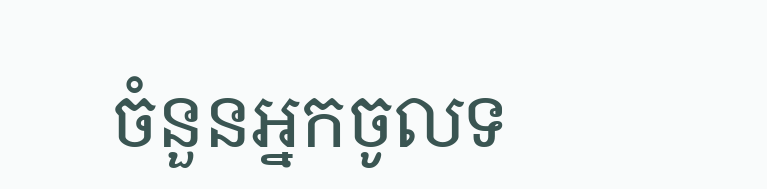ចំនួនអ្នកចូលទ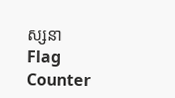ស្សនា
Flag Counter